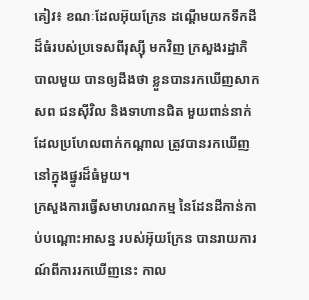គៀវ៖ ខណៈដែលអ៊ុយក្រែន ដណ្តើមយកទឹកដី ដ៏ធំរបស់ប្រទេសពីរុស្ស៊ី មកវិញ ក្រសួងរដ្ឋាភិបាលមួយ បានឲ្យដឹងថា ខ្លួនបានរកឃើញសាកសព ជនស៊ីវិល និងទាហានជិត មួយពាន់នាក់ ដែលប្រហែលពាក់កណ្តាល ត្រូវបានរកឃើញ នៅក្នុងផ្នូរដ៏ធំមួយ។
ក្រសួងការធ្វើសមាហរណកម្ម នៃដែនដីកាន់កាប់បណ្ដោះអាសន្ន របស់អ៊ុយក្រែន បានរាយការណ៍ពីការរកឃើញនេះ កាល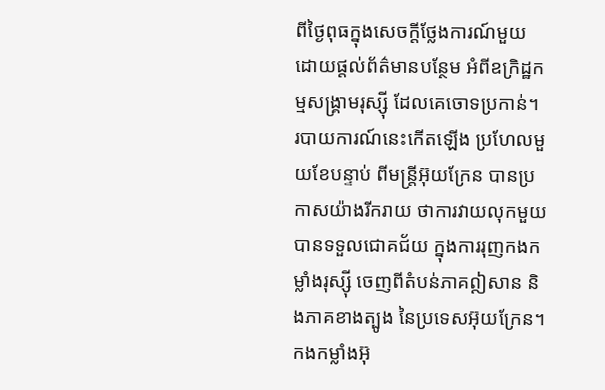ពីថ្ងៃពុធក្នុងសេចក្តីថ្លែងការណ៍មួយ ដោយផ្តល់ព័ត៌មានបន្ថែម អំពីឧក្រិដ្ឋកម្មសង្គ្រាមរុស្ស៊ី ដែលគេចោទប្រកាន់។
របាយការណ៍នេះកើតឡើង ប្រហែលមួយខែបន្ទាប់ ពីមន្ត្រីអ៊ុយក្រែន បានប្រកាសយ៉ាងរីករាយ ថាការវាយលុកមួយ បានទទួលជោគជ័យ ក្នុងការរុញកងកម្លាំងរុស្ស៊ី ចេញពីតំបន់ភាគឦសាន និងភាគខាងត្បូង នៃប្រទេសអ៊ុយក្រែន។
កងកម្លាំងអ៊ុ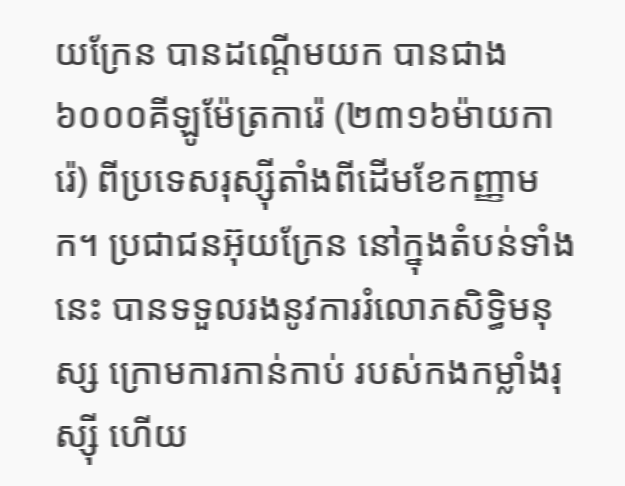យក្រែន បានដណ្តើមយក បានជាង ៦០០០គីឡូម៉ែត្រការ៉េ (២៣១៦ម៉ាយការ៉េ) ពីប្រទេសរុស្ស៊ីតាំងពីដើមខែកញ្ញាមក។ ប្រជាជនអ៊ុយក្រែន នៅក្នុងតំបន់ទាំងនេះ បានទទួលរងនូវការរំលោភសិទ្ធិមនុស្ស ក្រោមការកាន់កាប់ របស់កងកម្លាំងរុស្ស៊ី ហើយ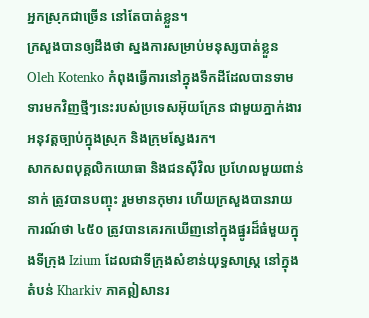អ្នកស្រុកជាច្រើន នៅតែបាត់ខ្លួន។
ក្រសួងបានឲ្យដឹងថា ស្នងការសម្រាប់មនុស្សបាត់ខ្លួន Oleh Kotenko កំពុងធ្វើការនៅក្នុងទឹកដីដែលបានទាមទារមកវិញថ្មីៗនេះរបស់ប្រទេសអ៊ុយក្រែន ជាមួយភ្នាក់ងារអនុវត្តច្បាប់ក្នុងស្រុក និងក្រុមស្វែងរក។
សាកសពបុគ្គលិកយោធា និងជនស៊ីវិល ប្រហែលមួយពាន់នាក់ ត្រូវបានបញ្ចុះ រួមមានកុមារ ហើយក្រសួងបានរាយការណ៍ថា ៤៥០ ត្រូវបានគេរកឃើញនៅក្នុងផ្នូរដ៏ធំមួយក្នុងទីក្រុង Izium ដែលជាទីក្រុងសំខាន់យុទ្ធសាស្ត្រ នៅក្នុងតំបន់ Kharkiv ភាគឦសានរ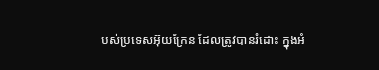បស់ប្រទេសអ៊ុយក្រែន ដែលត្រូវបានរំដោះ ក្នុងអំ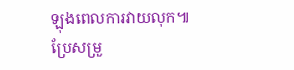ឡុងពេលការវាយលុក៕
ប្រែសម្រួ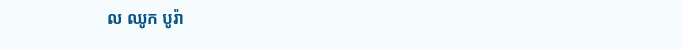ល ឈូក បូរ៉ា